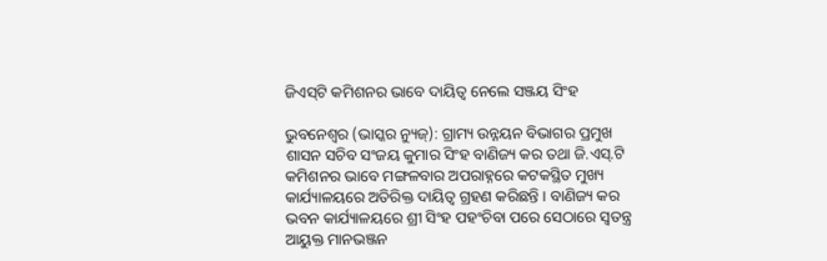ଜିଏସ୍‌ଟି କମିଶନର ଭାବେ ଦାୟିତ୍ୱ ନେଲେ ସଞ୍ଜୟ ସିଂହ

ଭୁବନେଶ୍ୱର (ଭାସ୍କର ନ୍ୟୁଜ୍‌): ଗ୍ରାମ୍ୟ ଉନ୍ନୟନ ବିଭାଗର ପ୍ରମୁଖ ଶାସନ ସଚିବ ସଂଜୟ କୁମାର ସିଂହ ବାଣିଜ୍ୟ କର ତଥା ଜି.ଏସ୍‌.ଟି କମିଶନର ଭାବେ ମଙ୍ଗଳବାର ଅପରାହ୍ନରେ କଟକସ୍ଥିତ ମୁଖ୍ୟ କାର୍ଯ୍ୟାଳୟରେ ଅତିରିକ୍ତ ଦାୟିତ୍ୱ ଗ୍ରହଣ କରିଛନ୍ତି । ବାଣିଜ୍ୟ କର ଭବନ କାର୍ଯ୍ୟାଳୟରେ ଶ୍ରୀ ସିଂହ ପହଂଚିବା ପରେ ସେଠାରେ ସ୍ୱତନ୍ତ୍ର ଆୟୁକ୍ତ ମାନଭଞ୍ଜନ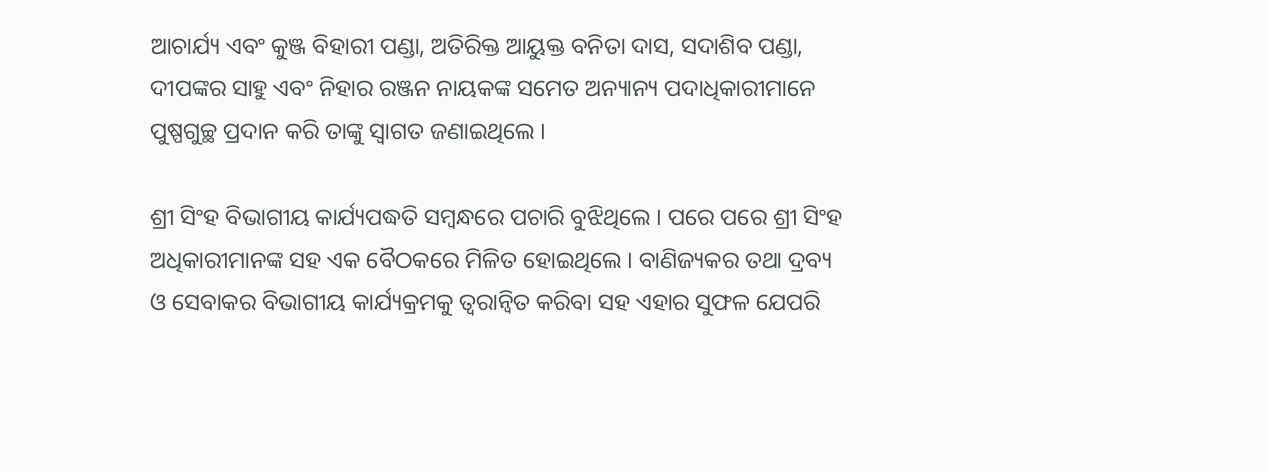ଆଚାର୍ଯ୍ୟ ଏବଂ କୁଞ୍ଜ ବିହାରୀ ପଣ୍ଡା, ଅତିରିକ୍ତ ଆୟୁକ୍ତ ବନିତା ଦାସ, ସଦାଶିବ ପଣ୍ଡା, ଦୀପଙ୍କର ସାହୁ ଏବଂ ନିହାର ରଞ୍ଜନ ନାୟକଙ୍କ ସମେତ ଅନ୍ୟାନ୍ୟ ପଦାଧିକାରୀମାନେ ପୁଷ୍ପଗୁଚ୍ଛ ପ୍ରଦାନ କରି ତାଙ୍କୁ ସ୍ୱାଗତ ଜଣାଇଥିଲେ ।

ଶ୍ରୀ ସିଂହ ବିଭାଗୀୟ କାର୍ଯ୍ୟପଦ୍ଧତି ସମ୍ବନ୍ଧରେ ପଚାରି ବୁଝିଥିଲେ । ପରେ ପରେ ଶ୍ରୀ ସିଂହ ଅଧିକାରୀମାନଙ୍କ ସହ ଏକ ବୈଠକରେ ମିଳିତ ହୋଇଥିଲେ । ବାଣିଜ୍ୟକର ତଥା ଦ୍ରବ୍ୟ ଓ ସେବାକର ବିଭାଗୀୟ କାର୍ଯ୍ୟକ୍ରମକୁ ତ୍ୱରାନ୍ୱିତ କରିବା ସହ ଏହାର ସୁଫଳ ଯେପରି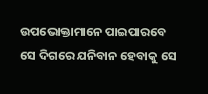ଉପଭୋକ୍ତାମାନେ ପାଇପାରବେ ସେ ଦିଗରେ ଯନିବାନ ହେବାକୁ ସେ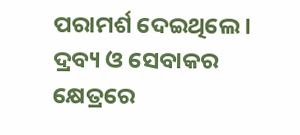ପରାମର୍ଶ ଦେଇଥିଲେ । ଦ୍ରବ୍ୟ ଓ ସେବାକର କ୍ଷେତ୍ରରେ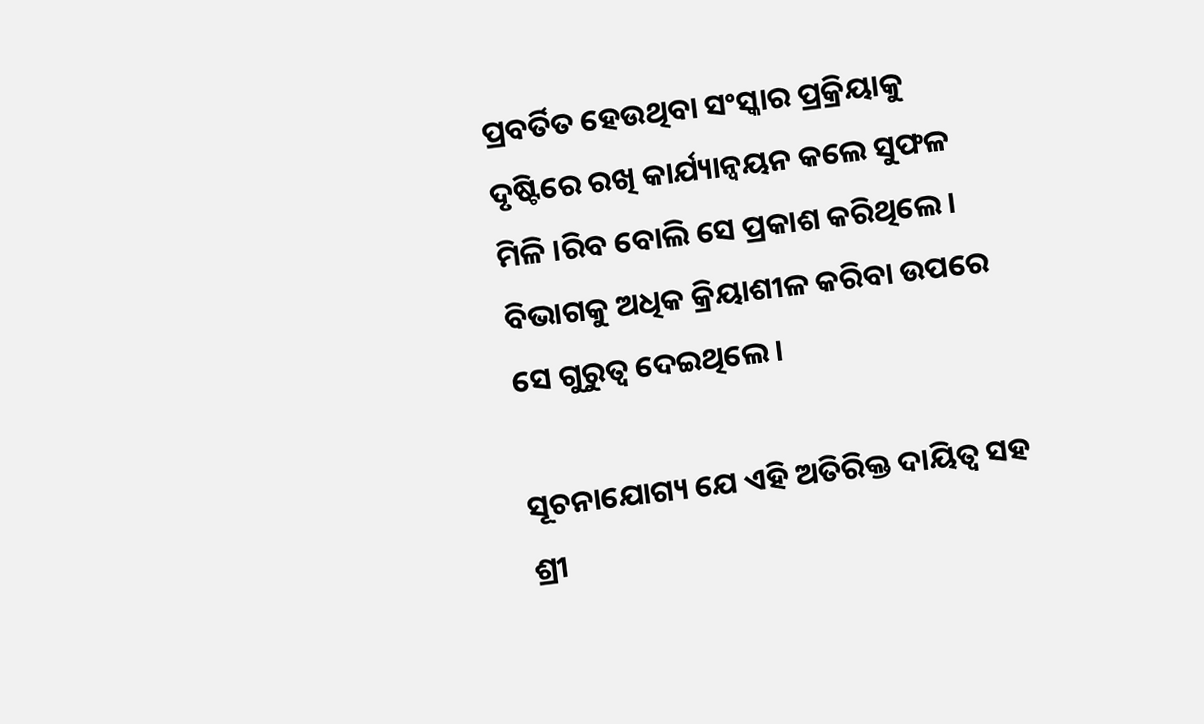ପ୍ରବର୍ତିତ ହେଉଥିବା ସଂସ୍କାର ପ୍ରକ୍ରିୟାକୁ ଦୃଷ୍ଟିରେ ରଖି କାର୍ଯ୍ୟାନ୍ୱୟନ କଲେ ସୁଫଳ ମିଳି ।ରିବ ବୋଲି ସେ ପ୍ରକାଶ କରିଥିଲେ । ବିଭାଗକୁ ଅଧିକ କ୍ରିୟାଶୀଳ କରିବା ଉପରେ ସେ ଗୁରୁତ୍ୱ ଦେଇଥିଲେ ।

ସୂଚନାଯୋଗ୍ୟ ଯେ ଏହି ଅତିରିକ୍ତ ଦାୟିତ୍ୱ ସହ ଶ୍ରୀ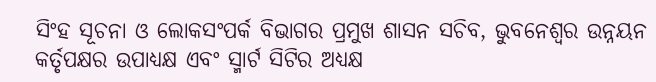ସିଂହ ସୂଚନା ଓ ଲୋକସଂପର୍କ ବିଭାଗର ପ୍ରମୁଖ ଶାସନ ସଚିବ, ଭୁବନେଶ୍ୱର ଉନ୍ନୟନ କର୍ତୃପକ୍ଷର ଉପାଧ୍ୟକ୍ଷ ଏବଂ ସ୍ମାର୍ଟ ସିଟିର ଅଧ୍ୟକ୍ଷ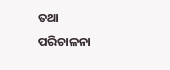ତଥା ପରିଚାଳନା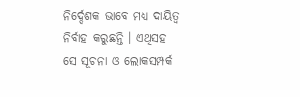ନିର୍ଦ୍ଦେଶକ ଭାବେ ମଧ୍ୟ ଦାୟିତ୍ୱ ନିର୍ବାହ କରୁଛନ୍ତି । ଏଥିସହ ସେ ସୂଚନା ଓ ଲୋକସମ୍ପର୍କ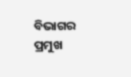ବିଭାଗର ପ୍ରମୁଖ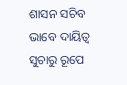ଶାସନ ସଚିବ ଭାବେ ଦାୟିତ୍ୱ ସୁଚାରୁ ରୂପେ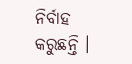ନିର୍ବାହ କରୁଛନ୍ତି ।